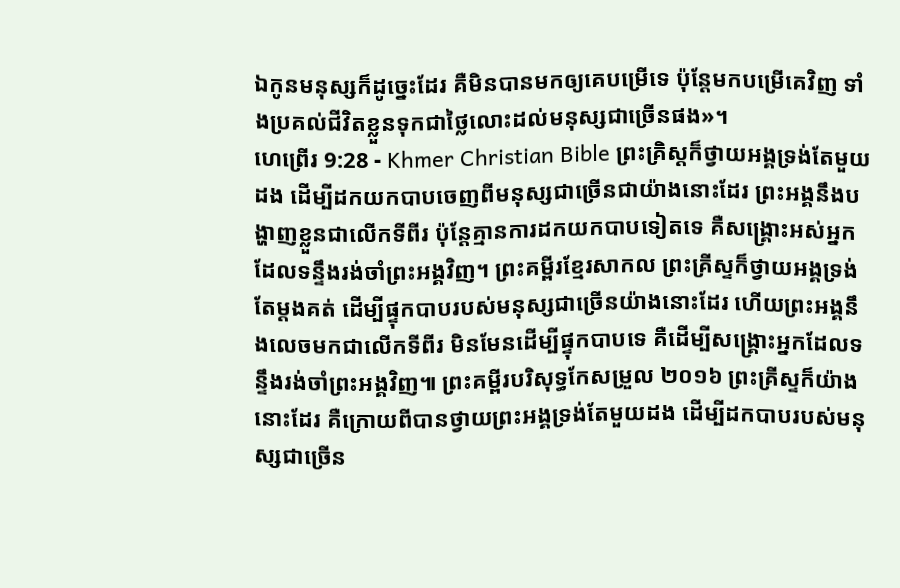ឯកូនមនុស្សក៏ដូច្នេះដែរ គឺមិនបានមកឲ្យគេបម្រើទេ ប៉ុន្ដែមកបម្រើគេវិញ ទាំងប្រគល់ជីវិតខ្លួនទុកជាថ្លៃលោះដល់មនុស្សជាច្រើនផង»។
ហេព្រើរ 9:28 - Khmer Christian Bible ព្រះគ្រិស្ដក៏ថ្វាយអង្គទ្រង់តែមួយដង ដើម្បីដកយកបាបចេញពីមនុស្សជាច្រើនជាយ៉ាងនោះដែរ ព្រះអង្គនឹងបង្ហាញខ្លួនជាលើកទីពីរ ប៉ុន្ដែគ្មានការដកយកបាបទៀតទេ គឺសង្គ្រោះអស់អ្នកដែលទន្ទឹងរង់ចាំព្រះអង្គវិញ។ ព្រះគម្ពីរខ្មែរសាកល ព្រះគ្រីស្ទក៏ថ្វាយអង្គទ្រង់តែម្ដងគត់ ដើម្បីផ្ទុកបាបរបស់មនុស្សជាច្រើនយ៉ាងនោះដែរ ហើយព្រះអង្គនឹងលេចមកជាលើកទីពីរ មិនមែនដើម្បីផ្ទុកបាបទេ គឺដើម្បីសង្គ្រោះអ្នកដែលទន្ទឹងរង់ចាំព្រះអង្គវិញ៕ ព្រះគម្ពីរបរិសុទ្ធកែសម្រួល ២០១៦ ព្រះគ្រីស្ទក៏យ៉ាងនោះដែរ គឺក្រោយពីបានថ្វាយព្រះអង្គទ្រង់តែមួយដង ដើម្បីដកបាបរបស់មនុស្សជាច្រើន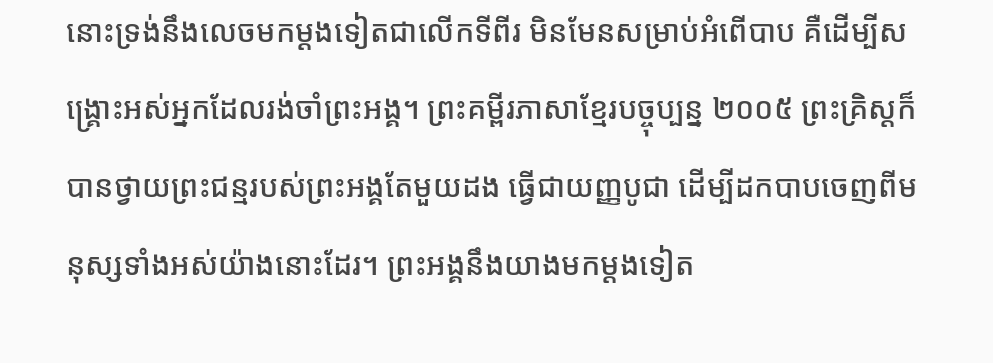នោះទ្រង់នឹងលេចមកម្ដងទៀតជាលើកទីពីរ មិនមែនសម្រាប់អំពើបាប គឺដើម្បីសង្គ្រោះអស់អ្នកដែលរង់ចាំព្រះអង្គ។ ព្រះគម្ពីរភាសាខ្មែរបច្ចុប្បន្ន ២០០៥ ព្រះគ្រិស្តក៏បានថ្វាយព្រះជន្មរបស់ព្រះអង្គតែមួយដង ធ្វើជាយញ្ញបូជា ដើម្បីដកបាបចេញពីមនុស្សទាំងអស់យ៉ាងនោះដែរ។ ព្រះអង្គនឹងយាងមកម្ដងទៀត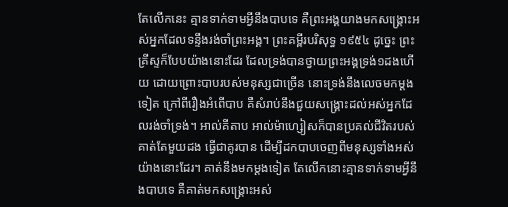តែលើកនេះ គ្មានទាក់ទាមអ្វីនឹងបាបទេ គឺព្រះអង្គយាងមកសង្គ្រោះអស់អ្នកដែលទន្ទឹងរង់ចាំព្រះអង្គ។ ព្រះគម្ពីរបរិសុទ្ធ ១៩៥៤ ដូច្នេះ ព្រះគ្រីស្ទក៏បែបយ៉ាងនោះដែរ ដែលទ្រង់បានថ្វាយព្រះអង្គទ្រង់១ដងហើយ ដោយព្រោះបាបរបស់មនុស្សជាច្រើន នោះទ្រង់នឹងលេចមកម្តងទៀត ក្រៅពីរឿងអំពើបាប គឺសំរាប់នឹងជួយសង្គ្រោះដល់អស់អ្នកដែលរង់ចាំទ្រង់។ អាល់គីតាប អាល់ម៉ាហ្សៀសក៏បានប្រគល់ជីវិតរបស់គាត់តែមួយដង ធ្វើជាគូរបាន ដើម្បីដកបាបចេញពីមនុស្សទាំងអស់យ៉ាងនោះដែរ។ គាត់នឹងមកម្ដងទៀត តែលើកនោះគ្មានទាក់ទាមអ្វីនឹងបាបទេ គឺគាត់មកសង្គ្រោះអស់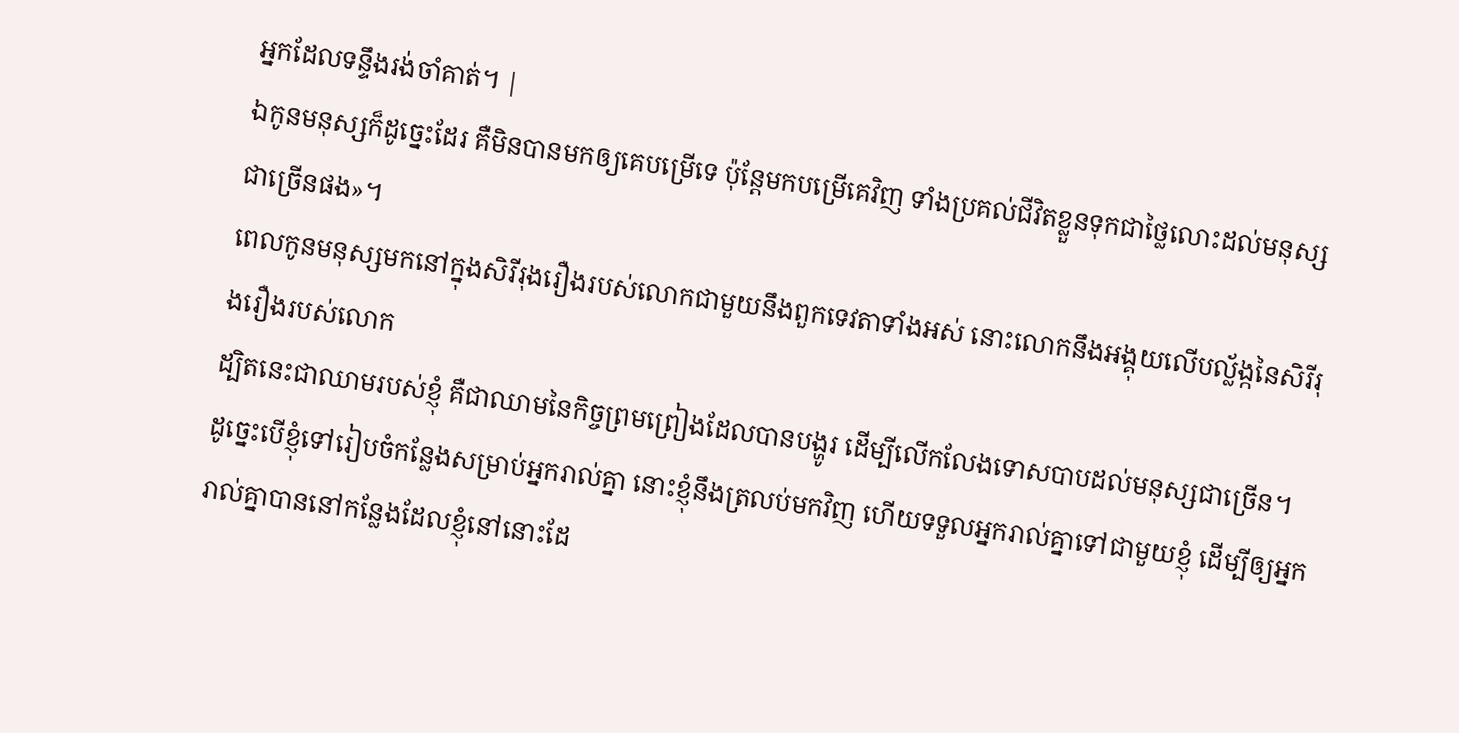អ្នកដែលទន្ទឹងរង់ចាំគាត់។ |
ឯកូនមនុស្សក៏ដូច្នេះដែរ គឺមិនបានមកឲ្យគេបម្រើទេ ប៉ុន្ដែមកបម្រើគេវិញ ទាំងប្រគល់ជីវិតខ្លួនទុកជាថ្លៃលោះដល់មនុស្សជាច្រើនផង»។
ពេលកូនមនុស្សមកនៅក្នុងសិរីរុងរឿងរបស់លោកជាមួយនឹងពួកទេវតាទាំងអស់ នោះលោកនឹងអង្គុយលើបល្ល័ង្កនៃសិរីរុងរឿងរបស់លោក
ដ្បិតនេះជាឈាមរបស់ខ្ញុំ គឺជាឈាមនៃកិច្ចព្រមព្រៀងដែលបានបង្ហូរ ដើម្បីលើកលែងទោសបាបដល់មនុស្សជាច្រើន។
ដូច្នេះបើខ្ញុំទៅរៀបចំកន្លែងសម្រាប់អ្នករាល់គ្នា នោះខ្ញុំនឹងត្រលប់មកវិញ ហើយទទួលអ្នករាល់គ្នាទៅជាមួយខ្ញុំ ដើម្បីឲ្យអ្នករាល់គ្នាបាននៅកន្លែងដែលខ្ញុំនៅនោះដែ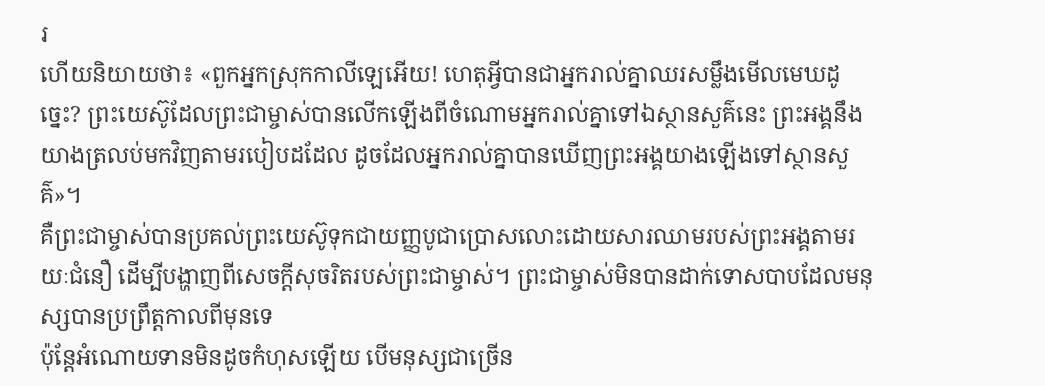រ
ហើយនិយាយថា៖ «ពួកអ្នកស្រុកកាលីឡេអើយ! ហេតុអ្វីបានជាអ្នករាល់គ្នាឈរសម្លឹងមើលមេឃដូច្នេះ? ព្រះយេស៊ូដែលព្រះជាម្ចាស់បានលើកឡើងពីចំណោមអ្នករាល់គ្នាទៅឯស្ថានសួគ៌នេះ ព្រះអង្គនឹងយាងត្រលប់មកវិញតាមរបៀបដដែល ដូចដែលអ្នករាល់គ្នាបានឃើញព្រះអង្គយាងឡើងទៅស្ថានសួគ៌»។
គឺព្រះជាម្ចាស់បានប្រគល់ព្រះយេស៊ូទុកជាយញ្ញបូជាប្រោសលោះដោយសារឈាមរបស់ព្រះអង្គតាមរយៈជំនឿ ដើម្បីបង្ហាញពីសេចក្ដីសុចរិតរបស់ព្រះជាម្ចាស់។ ព្រះជាម្ចាស់មិនបានដាក់ទោសបាបដែលមនុស្សបានប្រព្រឹត្ដកាលពីមុនទេ
ប៉ុន្ដែអំណោយទានមិនដូចកំហុសឡើយ បើមនុស្សជាច្រើន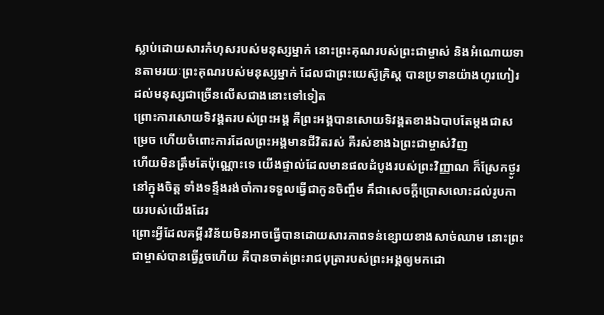ស្លាប់ដោយសារកំហុសរបស់មនុស្សម្នាក់ នោះព្រះគុណរបស់ព្រះជាម្ចាស់ និងអំណោយទានតាមរយៈព្រះគុណរបស់មនុស្សម្នាក់ ដែលជាព្រះយេស៊ូគ្រិស្ដ បានប្រទានយ៉ាងហូរហៀរដល់មនុស្សជាច្រើនលើសជាងនោះទៅទៀត
ព្រោះការសោយទិវង្គតរបស់ព្រះអង្គ គឺព្រះអង្គបានសោយទិវង្គតខាងឯបាបតែម្ដងជាសម្រេច ហើយចំពោះការដែលព្រះអង្គមានជីវិតរស់ គឺរស់ខាងឯព្រះជាម្ចាស់វិញ
ហើយមិនត្រឹមតែប៉ុណ្ណោះទេ យើងផ្ទាល់ដែលមានផលដំបូងរបស់ព្រះវិញ្ញាណ ក៏ស្រែកថ្ងូរនៅក្នុងចិត្ដ ទាំងទន្ទឹងរង់ចាំការទទួលធ្វើជាកូនចិញ្ចឹម គឹជាសេចក្ដីប្រោសលោះដល់រូបកាយរបស់យើងដែរ
ព្រោះអ្វីដែលគម្ពីរវិន័យមិនអាចធ្វើបានដោយសារភាពទន់ខ្សោយខាងសាច់ឈាម នោះព្រះជាម្ចាស់បានធ្វើរួចហើយ គឺបានចាត់ព្រះរាជបុត្រារបស់ព្រះអង្គឲ្យមកដោ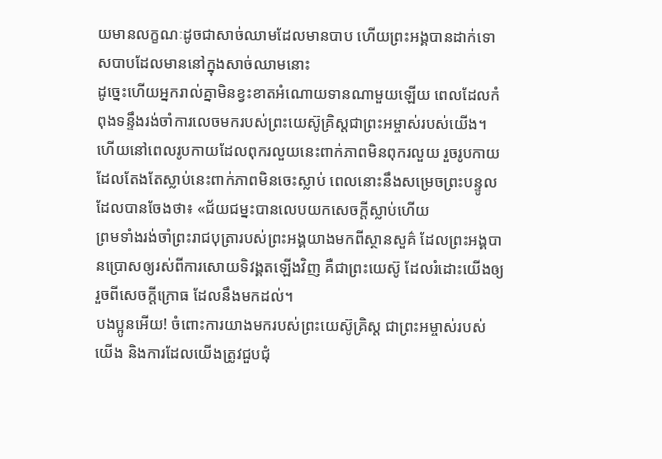យមានលក្ខណៈដូចជាសាច់ឈាមដែលមានបាប ហើយព្រះអង្គបានដាក់ទោសបាបដែលមាននៅក្នុងសាច់ឈាមនោះ
ដូច្នេះហើយអ្នករាល់គ្នាមិនខ្វះខាតអំណោយទានណាមួយឡើយ ពេលដែលកំពុងទន្ទឹងរង់ចាំការលេចមករបស់ព្រះយេស៊ូគ្រិស្ដជាព្រះអម្ចាស់របស់យើង។
ហើយនៅពេលរូបកាយដែលពុករលួយនេះពាក់ភាពមិនពុករលួយ រួចរូបកាយដែលតែងតែស្លាប់នេះពាក់ភាពមិនចេះស្លាប់ ពេលនោះនឹងសម្រេចព្រះបន្ទូលដែលបានចែងថា៖ «ជ័យជម្នះបានលេបយកសេចក្ដីស្លាប់ហើយ
ព្រមទាំងរង់ចាំព្រះរាជបុត្រារបស់ព្រះអង្គយាងមកពីស្ថានសួគ៌ ដែលព្រះអង្គបានប្រោសឲ្យរស់ពីការសោយទិវង្គតឡើងវិញ គឺជាព្រះយេស៊ូ ដែលរំដោះយើងឲ្យរួចពីសេចក្ដីក្រោធ ដែលនឹងមកដល់។
បងប្អូនអើយ! ចំពោះការយាងមករបស់ព្រះយេស៊ូគ្រិស្ដ ជាព្រះអម្ចាស់របស់យើង និងការដែលយើងត្រូវជួបជុំ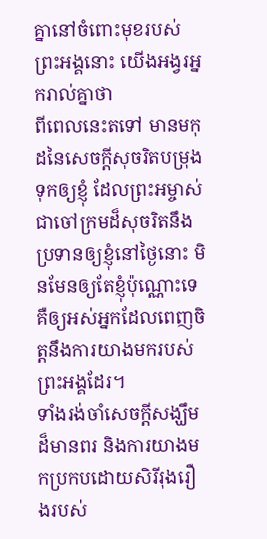គ្នានៅចំពោះមុខរបស់ព្រះអង្គនោះ យើងអង្វរអ្នករាល់គ្នាថា
ពីពេលនេះតទៅ មានមកុដនៃសេចក្ដីសុចរិតបម្រុងទុកឲ្យខ្ញុំ ដែលព្រះអម្ចាស់ជាចៅក្រមដ៏សុចរិតនឹងប្រទានឲ្យខ្ញុំនៅថ្ងៃនោះ មិនមែនឲ្យតែខ្ញុំប៉ុណ្ណោះទេ គឺឲ្យអស់អ្នកដែលពេញចិត្តនឹងការយាងមករបស់ព្រះអង្គដែរ។
ទាំងរង់ចាំសេចក្ដីសង្ឃឹមដ៏មានពរ និងការយាងមកប្រកបដោយសិរីរុងរឿងរបស់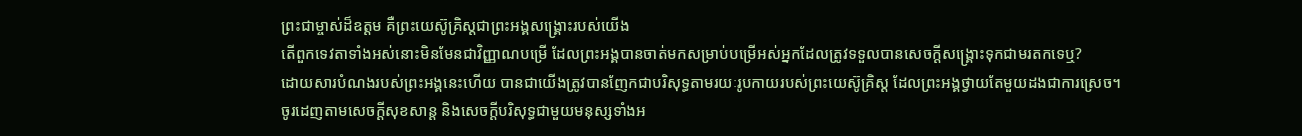ព្រះជាម្ចាស់ដ៏ឧត្ដម គឺព្រះយេស៊ូគ្រិស្ដជាព្រះអង្គសង្គ្រោះរបស់យើង
តើពួកទេវតាទាំងអស់នោះមិនមែនជាវិញ្ញាណបម្រើ ដែលព្រះអង្គបានចាត់មកសម្រាប់បម្រើអស់អ្នកដែលត្រូវទទួលបានសេចក្ដីសង្រ្គោះទុកជាមរតកទេឬ?
ដោយសារបំណងរបស់ព្រះអង្គនេះហើយ បានជាយើងត្រូវបានញែកជាបរិសុទ្ធតាមរយៈរូបកាយរបស់ព្រះយេស៊ូគ្រិស្ដ ដែលព្រះអង្គថ្វាយតែមួយដងជាការស្រេច។
ចូរដេញតាមសេចក្ដីសុខសាន្ដ និងសេចក្ដីបរិសុទ្ធជាមួយមនុស្សទាំងអ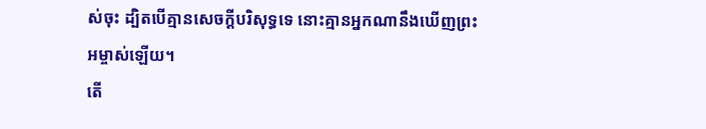ស់ចុះ ដ្បិតបើគ្មានសេចក្ដីបរិសុទ្ធទេ នោះគ្មានអ្នកណានឹងឃើញព្រះអម្ចាស់ឡើយ។
តើ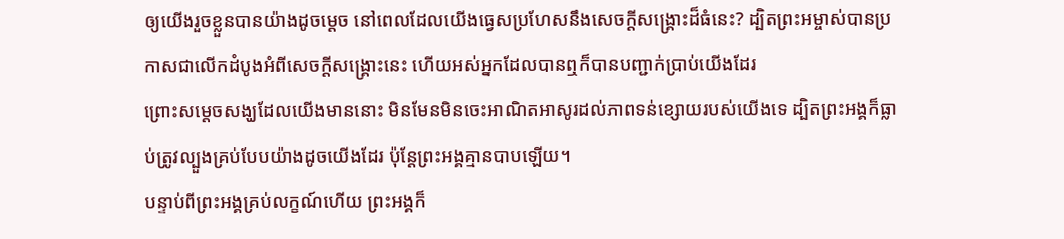ឲ្យយើងរួចខ្លួនបានយ៉ាងដូចម្តេច នៅពេលដែលយើងធ្វេសប្រហែសនឹងសេចក្ដីសង្គ្រោះដ៏ធំនេះ? ដ្បិតព្រះអម្ចាស់បានប្រកាសជាលើកដំបូងអំពីសេចក្ដីសង្គ្រោះនេះ ហើយអស់អ្នកដែលបានឮក៏បានបញ្ជាក់ប្រាប់យើងដែរ
ព្រោះសម្ដេចសង្ឃដែលយើងមាននោះ មិនមែនមិនចេះអាណិតអាសូរដល់ភាពទន់ខ្សោយរបស់យើងទេ ដ្បិតព្រះអង្គក៏ធ្លាប់ត្រូវល្បួងគ្រប់បែបយ៉ាងដូចយើងដែរ ប៉ុន្ដែព្រះអង្គគ្មានបាបឡើយ។
បន្ទាប់ពីព្រះអង្គគ្រប់លក្ខណ៍ហើយ ព្រះអង្គក៏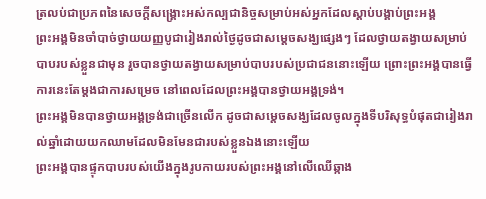ត្រលប់ជាប្រភពនៃសេចក្ដីសង្គ្រោះអស់កល្បជានិច្ចសម្រាប់អស់អ្នកដែលស្ដាប់បង្គាប់ព្រះអង្គ
ព្រះអង្គមិនចាំបាច់ថ្វាយយញ្ញបូជារៀងរាល់ថ្ងៃដូចជាសម្ដេចសង្ឃផ្សេងៗ ដែលថ្វាយតង្វាយសម្រាប់បាបរបស់ខ្លួនជាមុន រួចបានថ្វាយតង្វាយសម្រាប់បាបរបស់ប្រជាជននោះឡើយ ព្រោះព្រះអង្គបានធ្វើការនេះតែម្ដងជាការសម្រេច នៅពេលដែលព្រះអង្គបានថ្វាយអង្គទ្រង់។
ព្រះអង្គមិនបានថ្វាយអង្គទ្រង់ជាច្រើនលើក ដូចជាសម្ដេចសង្ឃដែលចូលក្នុងទីបរិសុទ្ធបំផុតជារៀងរាល់ឆ្នាំដោយយកឈាមដែលមិនមែនជារបស់ខ្លួនឯងនោះឡើយ
ព្រះអង្គបានផ្ទុកបាបរបស់យើងក្នុងរូបកាយរបស់ព្រះអង្គនៅលើឈើឆ្កាង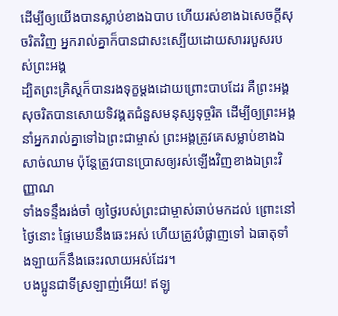ដើម្បីឲ្យយើងបានស្លាប់ខាងឯបាប ហើយរស់ខាងឯសេចក្ដីសុចរិតវិញ អ្នករាល់គ្នាក៏បានជាសះស្បើយដោយសាររបួសរបស់ព្រះអង្គ
ដ្បិតព្រះគ្រិស្ដក៏បានរងទុក្ខម្ដងដោយព្រោះបាបដែរ គឺព្រះអង្គសុចរិតបានសោយទិវង្គតជំនួសមនុស្សទុច្ចរិត ដើម្បីឲ្យព្រះអង្គនាំអ្នករាល់គ្នាទៅឯព្រះជាម្ចាស់ ព្រះអង្គត្រូវគេសម្លាប់ខាងឯសាច់ឈាម ប៉ុន្ដែត្រូវបានប្រោសឲ្យរស់ឡើងវិញខាងឯព្រះវិញ្ញាណ
ទាំងទន្ទឹងរង់ចាំ ឲ្យថ្ងៃរបស់ព្រះជាម្ចាស់ឆាប់មកដល់ ព្រោះនៅថ្ងៃនោះ ផ្ទៃមេឃនឹងឆេះអស់ ហើយត្រូវបំផ្លាញទៅ ឯធាតុទាំងឡាយក៏នឹងឆេះរលាយអស់ដែរ។
បងប្អូនជាទីស្រឡាញ់អើយ! ឥឡូ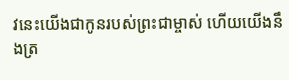វនេះយើងជាកូនរបស់ព្រះជាម្ចាស់ ហើយយើងនឹងត្រ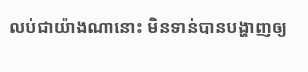លប់ជាយ៉ាងណានោះ មិនទាន់បានបង្ហាញឲ្យ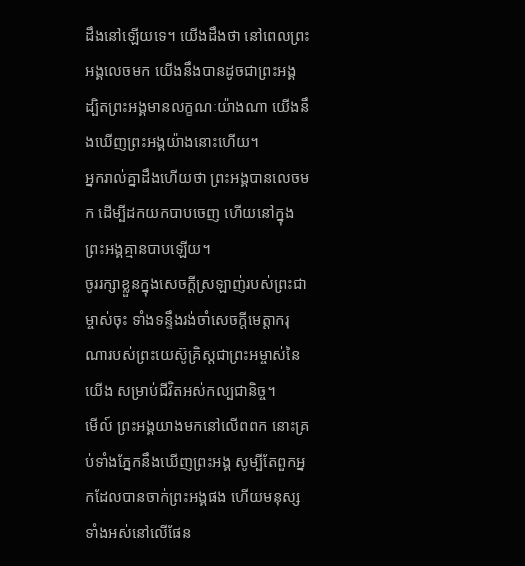ដឹងនៅឡើយទេ។ យើងដឹងថា នៅពេលព្រះអង្គលេចមក យើងនឹងបានដូចជាព្រះអង្គ ដ្បិតព្រះអង្គមានលក្ខណៈយ៉ាងណា យើងនឹងឃើញព្រះអង្គយ៉ាងនោះហើយ។
អ្នករាល់គ្នាដឹងហើយថា ព្រះអង្គបានលេចមក ដើម្បីដកយកបាបចេញ ហើយនៅក្នុងព្រះអង្គគ្មានបាបឡើយ។
ចូររក្សាខ្លួនក្នុងសេចក្ដីស្រឡាញ់របស់ព្រះជាម្ចាស់ចុះ ទាំងទន្ទឹងរង់ចាំសេចក្ដីមេត្តាករុណារបស់ព្រះយេស៊ូគ្រិស្ដជាព្រះអម្ចាស់នៃយើង សម្រាប់ជីវិតអស់កល្បជានិច្ច។
មើល៍ ព្រះអង្គយាងមកនៅលើពពក នោះគ្រប់ទាំងភ្នែកនឹងឃើញព្រះអង្គ សូម្បីតែពួកអ្នកដែលបានចាក់ព្រះអង្គផង ហើយមនុស្សទាំងអស់នៅលើផែន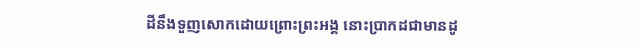ដីនឹងទួញសោកដោយព្រោះព្រះអង្គ នោះប្រាកដជាមានដូ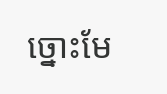ច្នោះមែ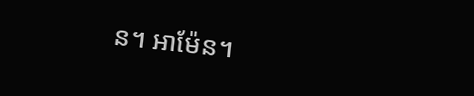ន។ អាម៉ែន។